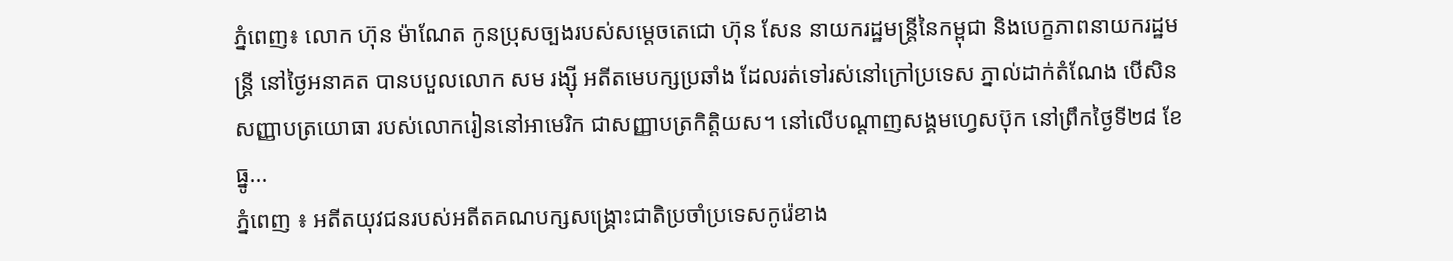ភ្នំពេញ៖ លោក ហ៊ុន ម៉ាណែត កូនប្រុសច្បងរបស់សម្ដេចតេជោ ហ៊ុន សែន នាយករដ្ឋមន្រ្តីនៃកម្ពុជា និងបេក្ខភាពនាយករដ្ឋមន្រ្តី នៅថ្ងៃអនាគត បានបបួលលោក សម រង្ស៊ី អតីតមេបក្សប្រឆាំង ដែលរត់ទៅរស់នៅក្រៅប្រទេស ភ្នាល់ដាក់តំណែង បើសិនសញ្ញាបត្រយោធា របស់លោករៀននៅអាមេរិក ជាសញ្ញាបត្រកិត្តិយស។ នៅលើបណ្ដាញសង្គមហ្វេសប៊ុក នៅព្រឹកថ្ងៃទី២៨ ខែធ្នូ...
ភ្នំពេញ ៖ អតីតយុវជនរបស់អតីតគណបក្សសង្រ្គោះជាតិប្រចាំប្រទេសកូរ៉េខាង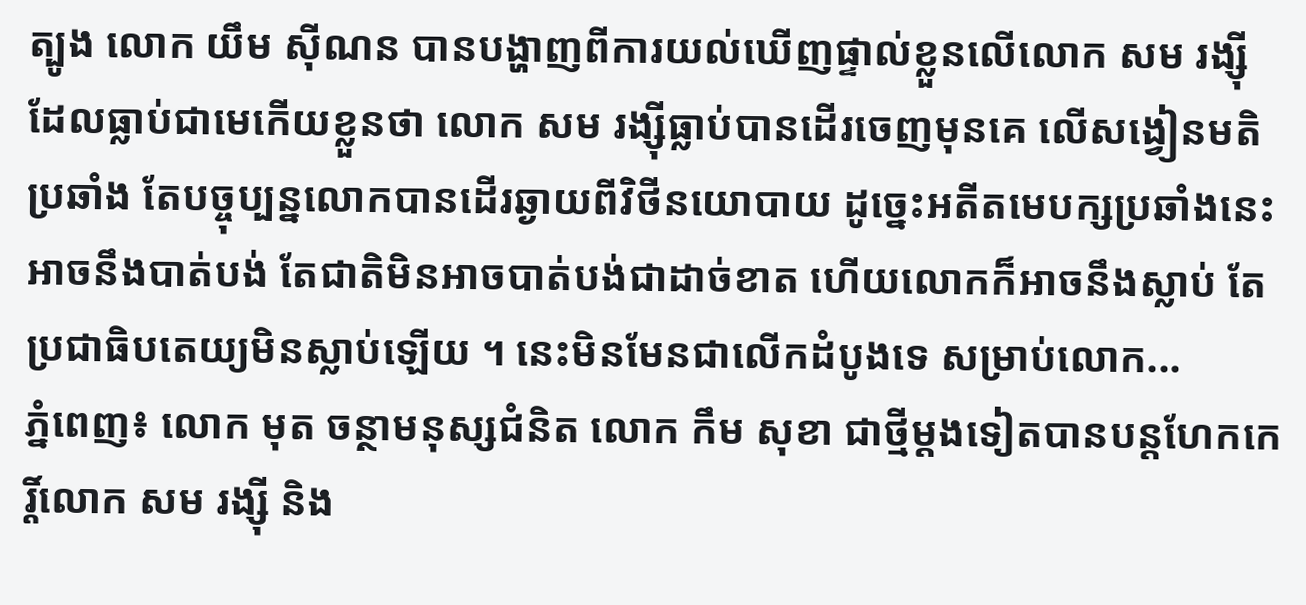ត្បូង លោក យឹម ស៊ីណន បានបង្ហាញពីការយល់ឃើញផ្ទាល់ខ្លួនលើលោក សម រង្ស៊ីដែលធ្លាប់ជាមេកើយខ្លួនថា លោក សម រង្ស៊ីធ្លាប់បានដើរចេញមុនគេ លើសង្វៀនមតិប្រឆាំង តែបច្ចុប្បន្នលោកបានដើរឆ្ងាយពីវិថីនយោបាយ ដូច្នេះអតីតមេបក្សប្រឆាំងនេះ អាចនឹងបាត់បង់ តែជាតិមិនអាចបាត់បង់ជាដាច់ខាត ហើយលោកក៏អាចនឹងស្លាប់ តែប្រជាធិបតេយ្យមិនស្លាប់ឡើយ ។ នេះមិនមែនជាលើកដំបូងទេ សម្រាប់លោក...
ភ្នំពេញ៖ លោក មុត ចន្ថាមនុស្សជំនិត លោក កឹម សុខា ជាថ្មីម្តងទៀតបានបន្តហែកកេរ្តិ៍លោក សម រង្ស៊ី និង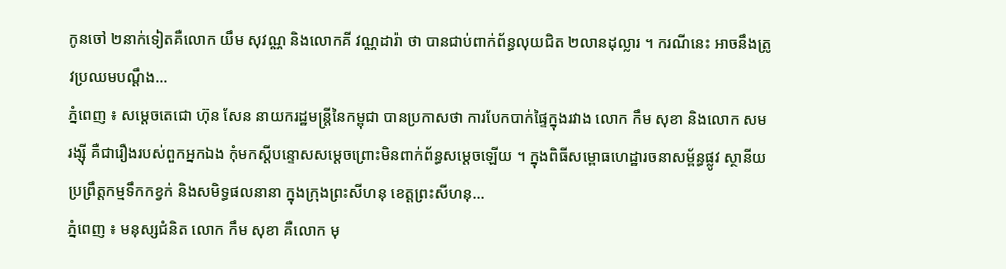កូនចៅ ២នាក់ទៀតគឺលោក យឹម សុវណ្ណ និងលោកគី វណ្ណដារ៉ា ថា បានជាប់ពាក់ព័ន្ធលុយជិត ២លានដុល្លារ ។ ករណីនេះ អាចនឹងត្រូវប្រឈមបណ្តឹង...
ភ្នំពេញ ៖ សម្ដេចតេជោ ហ៊ុន សែន នាយករដ្ឋមន្ដ្រីនៃកម្ពុជា បានប្រកាសថា ការបែកបាក់ផ្ទៃក្នុងរវាង លោក កឹម សុខា និងលោក សម រង្ស៊ី គឺជារឿងរបស់ពួកអ្នកឯង កុំមកស្ដីបន្ទោសសម្ដេចព្រោះមិនពាក់ព័ន្ធសម្តេចឡើយ ។ ក្នុងពិធីសម្ពោធហេដ្ឋារចនាសម្ព័ន្ធផ្លូវ ស្ថានីយប្រព្រឹត្តកម្មទឹកកខ្វក់ និងសមិទ្ធផលនានា ក្នុងក្រុងព្រះសីហនុ ខេត្តព្រះសីហនុ...
ភ្នំពេញ ៖ មនុស្សជំនិត លោក កឹម សុខា គឺលោក មុ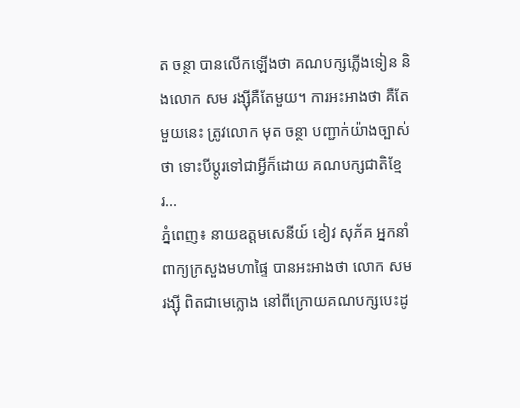ត ចន្ថា បានលើកឡើងថា គណបក្សភ្លើងទៀន និងលោក សម រង្ស៊ីគឺតែមួយ។ ការអះអាងថា គឺតែមួយនេះ ត្រូវលោក មុត ចន្ថា បញ្ជាក់យ៉ាងច្បាស់ថា ទោះបីប្តូរទៅជាអ្វីក៏ដោយ គណបក្សជាតិខ្មែរ...
ភ្នំពេញ៖ នាយឧត្តមសេនីយ៍ ខៀវ សុភ័គ អ្នកនាំពាក្យក្រសួងមហាផ្ទៃ បានអះអាងថា លោក សម រង្ស៊ី ពិតជាមេក្លោង នៅពីក្រោយគណបក្សបេះដូ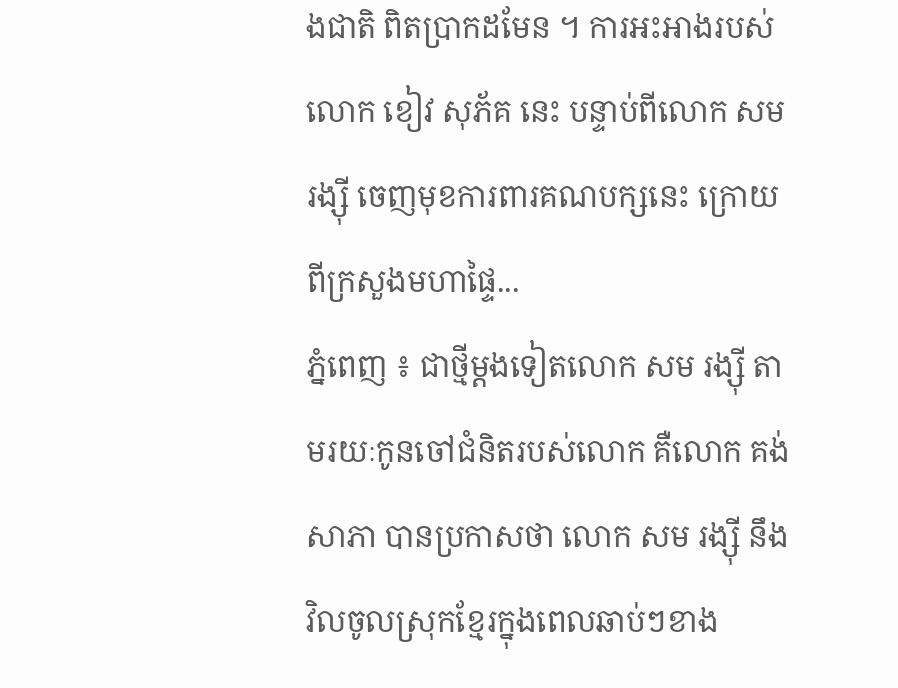ងជាតិ ពិតប្រាកដមែន ។ ការអះអាងរបស់លោក ខៀវ សុភ័គ នេះ បន្ទាប់ពីលោក សម រង្ស៊ី ចេញមុខការពារគណបក្សនេះ ក្រោយពីក្រសួងមហាផ្ទៃ...
ភ្នំពេញ ៖ ជាថ្មីម្តងទៀតលោក សម រង្ស៊ី តាមរយៈកូនចៅជំនិតរបស់លោក គឺលោក គង់ សាភា បានប្រកាសថា លោក សម រង្ស៊ី នឹងវិលចូលស្រុកខ្មែរក្នុងពេលឆាប់ៗខាង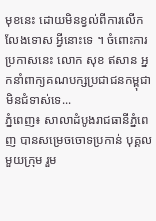មុខនេះ ដោយមិនខ្វល់ពីការលើកលែងទោស អ្វីនោះទេ ។ ចំពោះការប្រកាសនេះ លោក សុខ ឥសាន អ្នកនាំពាក្យគណបក្សប្រជាជនកម្ពុជាមិនជំទាស់ទេ...
ភ្នំពេញ៖ សាលាដំបូងរាជធានីភ្នំពេញ បានសម្រេចចោទប្រកាន់ បុគ្គលមួយក្រុម រួម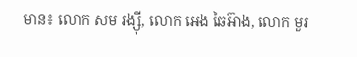មាន៖ លោក សម រង្ស៊ី, លោក អេង ឆៃអ៊ាង, លោក មួរ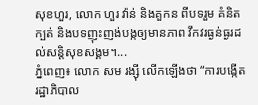សុខហួរ, លោក ហួរ វ៉ាន់ និងគួកន ពីបទរួម គំនិតក្បត់ និងបទញុះញង់បង្កឲ្យមានភាព វឹកវរធ្ងន់ធ្ងរដល់សន្តិសុខសង្គម។...
ភ្នំពេញ៖ លោក សម រង្ស៊ី លើកឡើងថា “ការបង្កើតរដ្ឋាភិបាល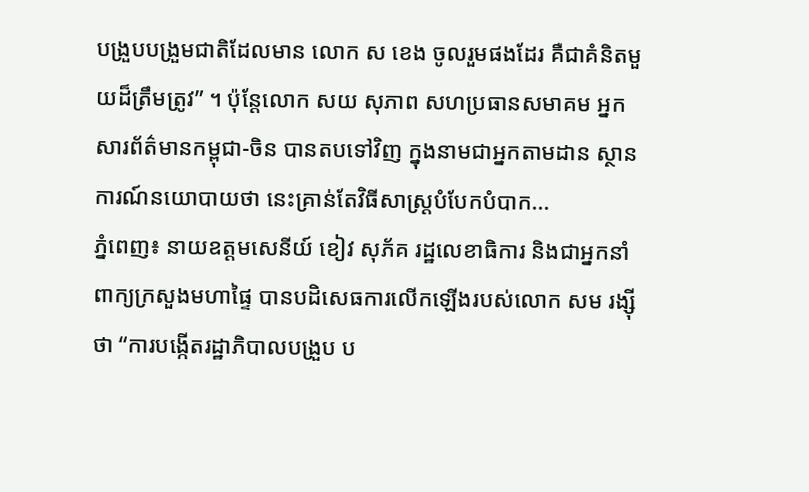បង្រួបបង្រួមជាតិដែលមាន លោក ស ខេង ចូលរួមផងដែរ គឺជាគំនិតមួយដ៏ត្រឹមត្រូវ” ។ ប៉ុន្តែលោក សយ សុភាព សហប្រធានសមាគម អ្នកសារព័ត៌មានកម្ពុជា-ចិន បានតបទៅវិញ ក្នុងនាមជាអ្នកតាមដាន ស្ថានការណ៍នយោបាយថា នេះគ្រាន់តែវិធីសាស្ត្របំបែកបំបាក...
ភ្នំពេញ៖ នាយឧត្តមសេនីយ៍ ខៀវ សុភ័គ រដ្ឋលេខាធិការ និងជាអ្នកនាំពាក្យក្រសួងមហាផ្ទៃ បានបដិសេធការលើកឡើងរបស់លោក សម រង្ស៊ីថា “ការបង្កើតរដ្ឋាភិបាលបង្រួប ប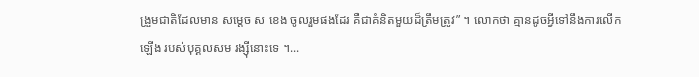ង្រួមជាតិដែលមាន សម្តេច ស ខេង ចូលរួមផងដែរ គឺជាគំនិតមួយដ៏ត្រឹមត្រូវ” ។ លោកថា គ្មានដូចអ្វីទៅនឹងការលើកឡើង របស់បុគ្គលសម រង្ស៊ីនោះទេ ។...